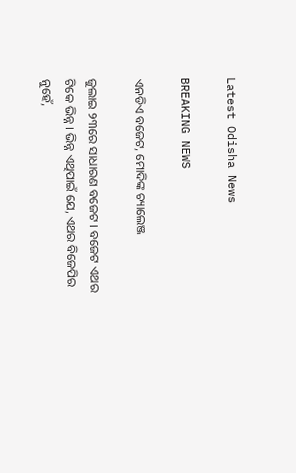Latest Odisha News

BREAKING NEWS

ଏନଡିଏ ବଜେଟ, ମୋଦିଙ୍କ ଚ୍ୟାଲେଞ୍ଜ

ଜୁଲାଇ ୨୩ରେ ସାଧାରଣ ବଜେଟ । ବଜେଟ ଏଥର ଟିକେ ଭିନ୍ନ । ଭିନ୍ନ ଏଥିପାଇଁ ଯେ, ଏଥର ବିଜେପିର ନୁହେଁ,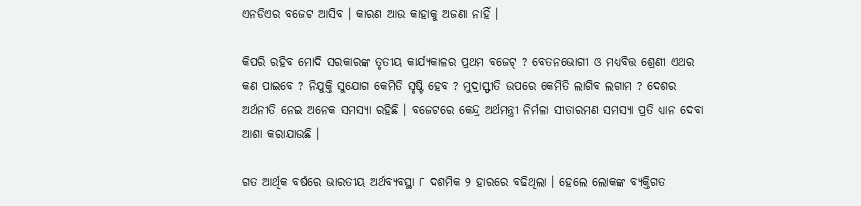ଏନଡିଏର ବଜେଟ ଆସିବ । କାରଣ ଆଉ କାହାକୁ ଅଜଣା ନାହିଁ ।

କିପରି ରହିବ ମୋଦି ସରକାରଙ୍କ ତୃତୀୟ କାର୍ଯ୍ୟକାଳର ପ୍ରଥମ ବଜେଟ୍ ? ବେତନଭୋଗୀ ଓ ମଧ୍ୟବିତ୍ତ ଶ୍ରେଣୀ ଏଥର କଣ ପାଇବେ ? ନିଯୁକ୍ତି ସୁଯୋଗ କେମିତି ସୃଷ୍ଟି ହେବ ? ମୁଦ୍ରାସ୍ଫୀତି ଉପରେ କେମିତି ଲାଗିବ ଲଗାମ ? ଦେଶର ଅର୍ଥନୀତି ନେଇ ଅନେକ ସମସ୍ୟା ରହିଛି । ବଜେଟରେ କେନ୍ଦ୍ର ଅର୍ଥମନ୍ତ୍ରୀ ନିର୍ମଳା ସୀତାରମଣ ସମସ୍ୟା ପ୍ରତି ଧ୍ୟାନ ଦେବା ଆଶା କରାଯାଉଛି ।

ଗତ ଆର୍ଥିକ ବର୍ଷରେ ଭାରତୀୟ ଅର୍ଥବ୍ୟବସ୍ଥା ୮ ଦଶମିକ ୨ ହାରରେ ବଢିଥିଲା । ହେଲେ ଲୋକଙ୍କ ବ୍ୟକ୍ତିଗତ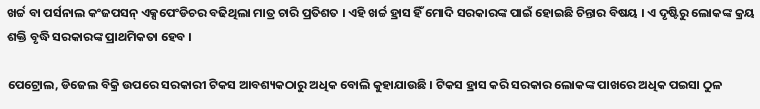ଖର୍ଚ୍ଚ ବା ପର୍ସନାଲ କଂଜପସନ୍ ଏକ୍ସପେଂଡିଚର ବଢିଥିଲା ମାତ୍ର ଚାରି ପ୍ରତିଶତ । ଏହି ଖର୍ଚ୍ଚ ହ୍ରାସ ହିଁ ମୋଦି ସରକାରଙ୍କ ପାଇଁ ହୋଇଛି ଚିନ୍ତାର ବିଷୟ । ଏ ଦୃଷ୍ଟିରୁ ଲୋକଙ୍କ କ୍ରୟ ଶକ୍ତି ବୃଦ୍ଧି ସରକାରଙ୍କ ପ୍ରାଥମିକତା ହେବ ।

ପେଟ୍ରୋଲ, ଡିଜେଲ ବିକ୍ରି ଉପରେ ସରକାରୀ ଟିକସ ଆବଶ୍ୟକଠାରୁ ଅଧିକ ବୋଲି କୁହାଯାଉଛି । ଟିକସ ହ୍ରାସ କରି ସରକାର ଲୋକଙ୍କ ପାଖରେ ଅଧିକ ପଇସା ଠୁଳ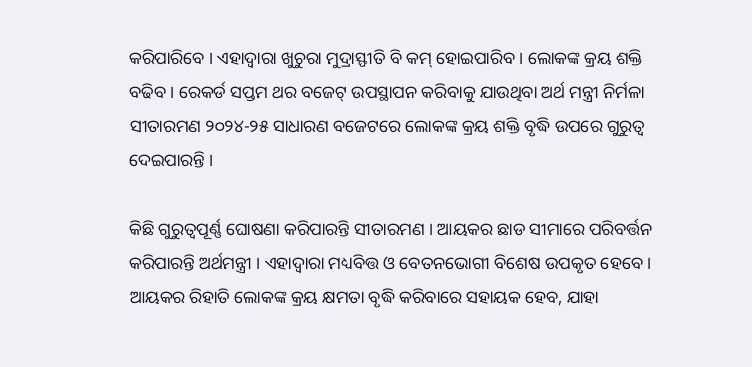କରିପାରିବେ । ଏହାଦ୍ୱାରା ଖୁଚୁରା ମୁଦ୍ରାସ୍ଫୀତି ବି କମ୍ ହୋଇପାରିବ । ଲୋକଙ୍କ କ୍ରୟ ଶକ୍ତି ବଢିବ । ରେକର୍ଡ ସପ୍ତମ ଥର ବଜେଟ୍ ଉପସ୍ଥାପନ କରିବାକୁ ଯାଉଥିବା ଅର୍ଥ ମନ୍ତ୍ରୀ ନିର୍ମଳା ସୀତାରମଣ ୨୦୨୪-୨୫ ସାଧାରଣ ବଜେଟରେ ଲୋକଙ୍କ କ୍ରୟ ଶକ୍ତି ବୃଦ୍ଧି ଉପରେ ଗୁରୁତ୍ୱ ଦେଇପାରନ୍ତି ।

କିଛି ଗୁରୁତ୍ୱପୂର୍ଣ୍ଣ ଘୋଷଣା କରିପାରନ୍ତି ସୀତାରମଣ । ଆୟକର ଛାଡ ସୀମାରେ ପରିବର୍ତ୍ତନ କରିପାରନ୍ତି ଅର୍ଥମନ୍ତ୍ରୀ । ଏହାଦ୍ୱାରା ମଧ୍ୟବିତ୍ତ ଓ ବେତନଭୋଗୀ ବିଶେଷ ଉପକୃତ ହେବେ । ଆୟକର ରିହାତି ଲୋକଙ୍କ କ୍ରୟ କ୍ଷମତା ବୃଦ୍ଧି କରିବାରେ ସହାୟକ ହେବ, ଯାହା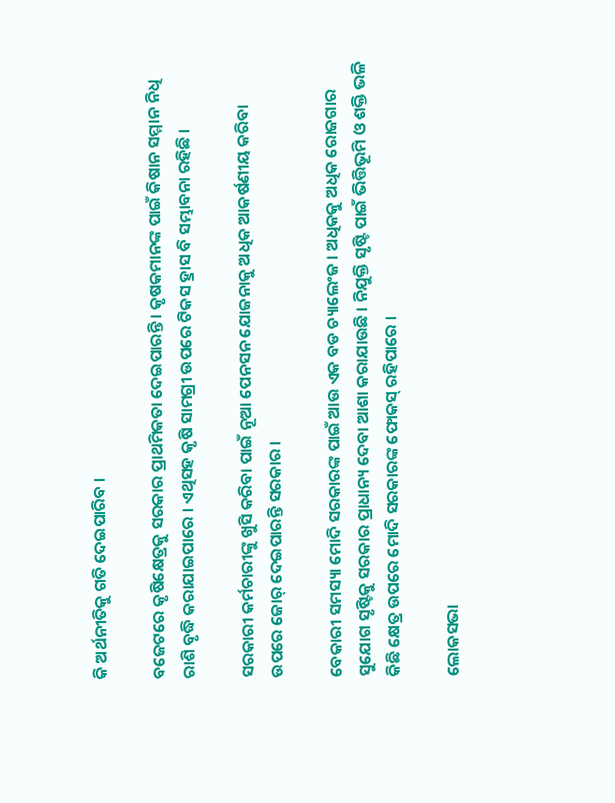କି ଅର୍ଥନୀତିକୁ ଗତି ଦେଇପାରିବ ।

ବଜେଟରେ କୃଷିକ୍ଷେତ୍ରକୁ ସରକାର ପ୍ରାଥମିକତା ଦେଇପାରନ୍ତି । କୃଷକମାନଙ୍କ ପାଇଁ କିଷାନ ସମ୍ମାନ ନିଧି ରାଶି ବୃଦ୍ଧି କରାଯାଇପାରେ । ଏଥିସହ କୃଷି ସାମଗ୍ରୀ ଉପରେ ଟିକସ ହ୍ରାସ ବି ସମ୍ଭାବନା ରହିଛି ।

ସରକାରୀ କର୍ମଚାରୀଙ୍କୁ ଖୁସି କରିବା ପାଇଁ ନୂଆ ପେନସନ ଯୋଜନାକୁ ଅଧିକ ଆକର୍ଷଣୀୟ କରିବା ଉପରେ ଜୋର୍ ଦେଇପାରନ୍ତି ସରକାର ।

ବେକାରୀ ସମସ୍ୟା ମୋଦି ସରକାରଙ୍କ ପାଇଁ ଆଉ ଏକ ବଡ ଚ୍ୟାଲେଂଜ । ଅଧିକକୁ ଅଧିକ ରୋଜଗାର ସୁଯୋଗ ସୃଷ୍ଟିକୁ ସରକାର ପ୍ରାଧାନ୍ୟ ଦେବା ଆଶା କରାଯାଉଛି । ନିଯୁକ୍ତି ସୃଷ୍ଟି ପାଇଁ ଭିତ୍ତିଭୂମି ଓ ଶକ୍ତି ଭଳି କିଛି କ୍ଷେତ୍ର ଉପରେ ମୋଦି ସରକାରଙ୍କ ଫୋକସ୍ ରହିପାରେ ।

ଲୋକସଭା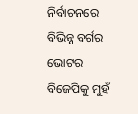ନିର୍ବାଚନରେ ବିଭିନ୍ନ ବର୍ଗର ଭୋଟର ବିଜେପିକୁ ମୁହଁ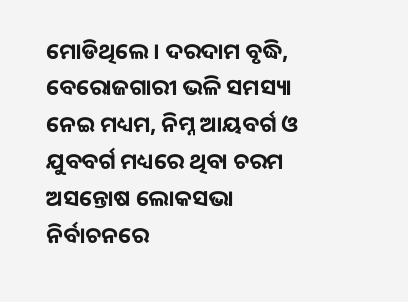ମୋଡିଥିଲେ । ଦରଦାମ ବୃଦ୍ଧି, ବେରୋଜଗାରୀ ଭଳି ସମସ୍ୟା ନେଇ ମଧ୍ୟମ, ନିମ୍ନ ଆୟବର୍ଗ ଓ ଯୁବବର୍ଗ ମଧ୍ୟରେ ଥିବା ଚରମ ଅସନ୍ତୋଷ ଲୋକସଭା ନିର୍ବାଚନରେ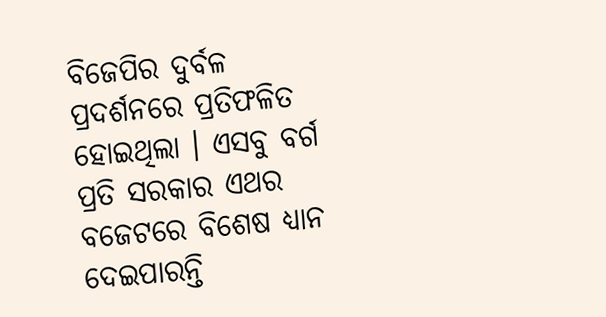ବିଜେପିର ଦୁର୍ବଳ ପ୍ରଦର୍ଶନରେ ପ୍ରତିଫଳିତ ହୋଇଥିଲା । ଏସବୁ ବର୍ଗ ପ୍ରତି ସରକାର ଏଥର ବଜେଟରେ ବିଶେଷ ଧ୍ୟାନ ଦେଇପାରନ୍ତି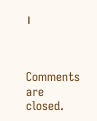।



Comments are closed.